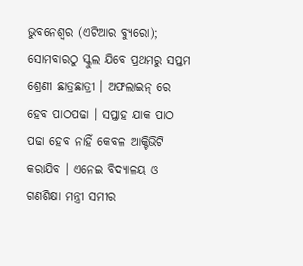ଭୁବନେଶ୍ୱର (ଏଟିଆର ବ୍ୟୁରୋ); ସୋମବାରଠୁ ସ୍କୁଲ ଯିବେ ପ୍ରଥମରୁ ସପ୍ତମ ଶ୍ରେଣୀ ଛାତ୍ରଛାତ୍ରୀ । ଅଫଲାଇନ୍ ରେ ହେବ ପାଠପଢା । ସପ୍ତାହ ଯାକ ପାଠ ପଢା ହେବ ନାହିଁ କେବଳ ଆକ୍ଟିଭିଟି କରାଯିବ । ଏନେଇ ବିଦ୍ୟାଳୟ ଓ ଗଣଶିକ୍ଷା ମନ୍ତ୍ରୀ ସମୀର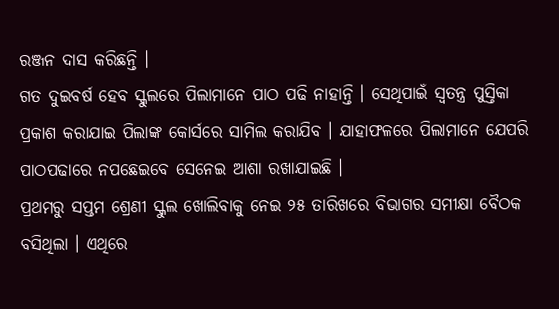ରଞ୍ଜନ ଦାସ କରିଛନ୍ତି ।
ଗତ ଦୁଇବର୍ଷ ହେବ ସ୍କୁଲରେ ପିଲାମାନେ ପାଠ ପଢି ନାହାନ୍ତି । ସେଥିପାଇଁ ସ୍ୱତନ୍ତ୍ର ପୁସ୍ତିକା ପ୍ରକାଶ କରାଯାଇ ପିଲାଙ୍କ କୋର୍ସରେ ସାମିଲ କରାଯିବ । ଯାହାଫଳରେ ପିଲାମାନେ ଯେପରି ପାଠପଢାରେ ନପଛେଇବେ ସେନେଇ ଆଶା ରଖାଯାଇଛି ।
ପ୍ରଥମରୁ ସପ୍ତମ ଶ୍ରେଣୀ ସ୍କୁଲ ଖୋଲିବାକୁ ନେଇ ୨୫ ତାରିଖରେ ବିଭାଗର ସମୀକ୍ଷା ବୈଠକ ବସିଥିଲା । ଏଥିରେ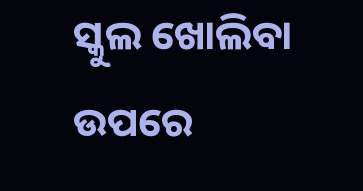ସ୍କୁଲ ଖୋଲିବା ଉପରେ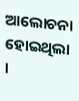ଆଲୋଚନା ହୋଇଥିଲା ।